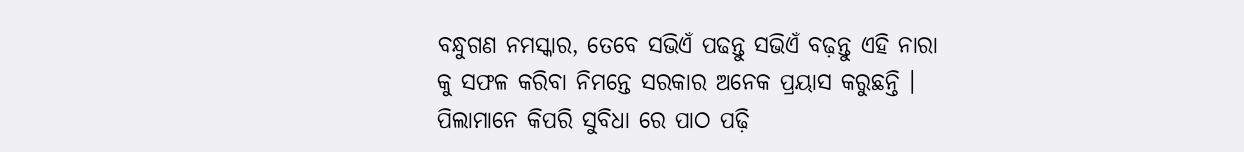ବନ୍ଧୁଗଣ ନମସ୍କାର, ତେବେ ସଭିଏଁ ପଢନ୍ତୁ ସଭିଏଁ ବଢ଼ନ୍ତୁ ଏହି ନାରା କୁ ସଫଳ କରିବା ନିମନ୍ତେ ସରକାର ଅନେକ ପ୍ରୟାସ କରୁଛନ୍ତି । ପିଲାମାନେ କିପରି ସୁବିଧା ରେ ପାଠ ପଢ଼ି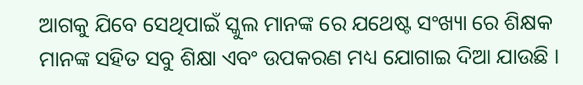ଆଗକୁ ଯିବେ ସେଥିପାଇଁ ସ୍କୁଲ ମାନଙ୍କ ରେ ଯଥେଷ୍ଟ ସଂଖ୍ୟା ରେ ଶିକ୍ଷକ ମାନଙ୍କ ସହିତ ସବୁ ଶିକ୍ଷା ଏବଂ ଉପକରଣ ମଧ୍ୟ ଯୋଗାଇ ଦିଆ ଯାଉଛି ।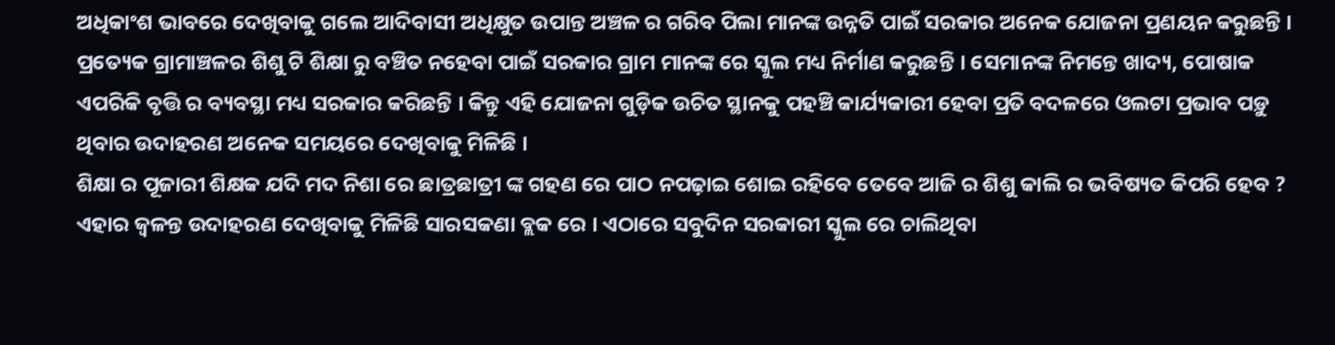ଅଧିକାଂଶ ଭାବରେ ଦେଖିବାକୁ ଗଲେ ଆଦିବାସୀ ଅଧିକ୍ଷୁତ ଉପାନ୍ତ ଅଞ୍ଚଳ ର ଗରିବ ପିଲା ମାନଙ୍କ ଉନ୍ନତି ପାଇଁ ସରକାର ଅନେକ ଯୋଜନା ପ୍ରଣୟନ କରୁଛନ୍ତି ।
ପ୍ରତ୍ୟେକ ଗ୍ରାମାଞ୍ଚଳର ଶିଶୁ ଟି ଶିକ୍ଷା ରୁ ବଞ୍ଚିତ ନହେବା ପାଇଁ ସରକାର ଗ୍ରାମ ମାନଙ୍କ ରେ ସ୍କୁଲ ମଧ୍ୟ ନିର୍ମାଣ କରୁଛନ୍ତି । ସେମାନଙ୍କ ନିମନ୍ତେ ଖାଦ୍ୟ, ପୋଷାକ ଏପରିକି ବୃତ୍ତି ର ବ୍ୟବସ୍ଥା ମଧ୍ୟ ସରକାର କରିଛନ୍ତି । କିନ୍ତୁ ଏହି ଯୋଜନା ଗୁଡ଼ିକ ଉଚିତ ସ୍ଥାନକୁ ପହଞ୍ଚି କାର୍ଯ୍ୟକାରୀ ହେବା ପ୍ରତି ବଦଳରେ ଓଲଟା ପ୍ରଭାବ ପଡ଼ୁ ଥିବାର ଉଦାହରଣ ଅନେକ ସମୟରେ ଦେଖିବାକୁ ମିଳିଛି ।
ଶିକ୍ଷା ର ପୂଜାରୀ ଶିକ୍ଷକ ଯଦି ମଦ ନିଶା ରେ ଛାତ୍ରଛାତ୍ରୀ ଙ୍କ ଗହଣ ରେ ପାଠ ନପଢ଼ାଇ ଶୋଇ ରହିବେ ତେବେ ଆଜି ର ଶିଶୁ କାଲି ର ଭବିଷ୍ୟତ କିପରି ହେବ ? ଏହାର ଜ୍ଵଳନ୍ତ ଉଦାହରଣ ଦେଖିବାକୁ ମିଳିଛି ସାରସକଣା ବ୍ଲକ ରେ । ଏଠାରେ ସବୁଦିନ ସରକାରୀ ସ୍କୁଲ ରେ ଚାଲିଥିବା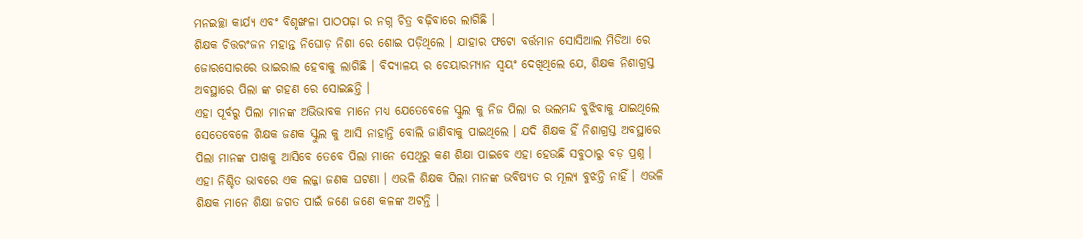ମନଇଚ୍ଛା କାର୍ଯ୍ୟ ଏବଂ ବିଶୃଙ୍ଖଳା ପାଠପଢ଼ା ର ନଗ୍ନ ଚିତ୍ର ବଢ଼ିବାରେ ଲାଗିଛି ।
ଶିକ୍ଷକ ଚିତ୍ତରଂଜନ ମହାନ୍ତ ନିଘୋଡ଼ ନିଶା ରେ ଶୋଇ ପଡ଼ିଥିଲେ । ଯାହାର ଫଟୋ ବର୍ତ୍ତମାନ ସୋସିଆଲ ମିଡିଆ ରେ ଜୋରସୋରରେ ଭାଇରାଲ ହେବାକୁ ଲାଗିଛି । ବିଦ୍ୟାଳୟ ର ଚେୟାରମ୍ୟାନ ସ୍ୱୟଂ ଦେଖିଥିଲେ ଯେ, ଶିକ୍ଷକ ନିଶାଗ୍ରସ୍ତ ଅବସ୍ଥାରେ ପିଲା ଙ୍କ ଗହଣ ରେ ସୋଇଛନ୍ତି ।
ଏହା ପୂର୍ବରୁ ପିଲା ମାନଙ୍କ ଅଭିଭାବକ ମାନେ ମଧ୍ୟ ଯେତେବେଳେ ସ୍କୁଲ କୁ ନିଜ ପିଲା ର ଭଲମନ୍ଦ ବୁଝିବାକୁ ଯାଇଥିଲେ ସେତେବେଳେ ଶିକ୍ଷକ ଜଣକ ସ୍କୁଲ କୁ ଆସି ନାହାନ୍ତି ବୋଲି ଜାଣିବାକୁ ପାଇଥିଲେ । ଯଦି ଶିକ୍ଷକ ହିଁ ନିଶାଗ୍ରସ୍ତ ଅବସ୍ଥାରେ ପିଲା ମାନଙ୍କ ପାଖକୁ ଆସିବେ ତେବେ ପିଲା ମାନେ ସେଥିରୁ କଣ ଶିକ୍ଷା ପାଇବେ ଏହା ହେଉଛି ସବୁଠାରୁ ବଡ଼ ପ୍ରଶ୍ନ ।
ଏହା ନିଶ୍ଚିତ ଭାବରେ ଏକ ଲଜ୍ଜା ଜଣକ ଘଟଣା । ଏଭଳି ଶିକ୍ଷକ ପିଲା ମାନଙ୍କ ଭବିଷ୍ୟତ ର ମୂଲ୍ୟ ବୁଝନ୍ତି ନାହିଁ । ଏଭଳି ଶିକ୍ଷକ ମାନେ ଶିକ୍ଷା ଜଗତ ପାଇଁ ଜଣେ ଜଣେ କଳଙ୍କ ଅଟନ୍ତି ।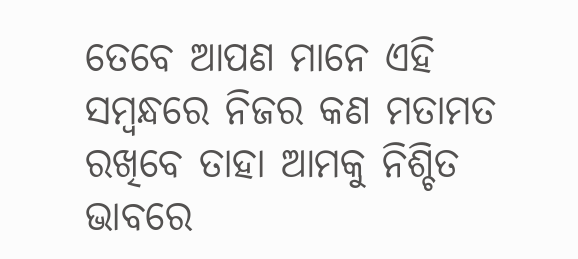ତେବେ ଆପଣ ମାନେ ଏହି ସମ୍ବନ୍ଧରେ ନିଜର କଣ ମତାମତ ରଖିବେ ତାହା ଆମକୁ ନିଶ୍ଚିତ ଭାବରେ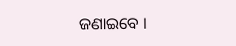ଜଣାଇବେ ।